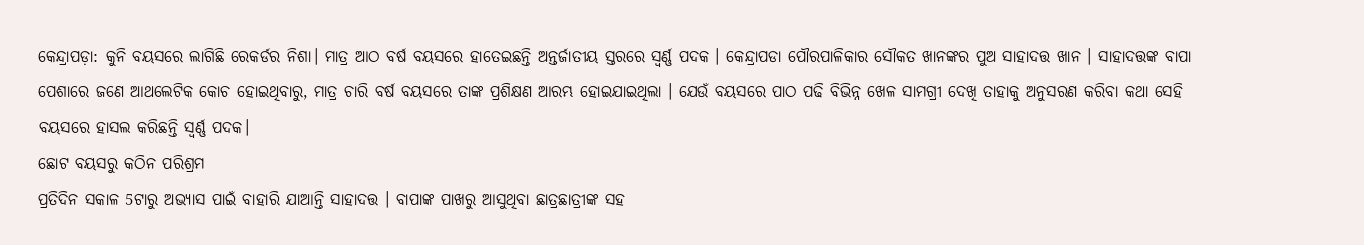କେନ୍ଦ୍ରାପଡ଼ା: କୁନି ବୟସରେ ଲାଗିଛି ରେକର୍ଡର ନିଶା। ମାତ୍ର ଆଠ ବର୍ଷ ବୟସରେ ହାତେଇଛନ୍ତି ଅନ୍ତର୍ଜାତୀୟ ସ୍ତରରେ ସ୍ବର୍ଣ୍ଣ ପଦକ । କେନ୍ଦ୍ରାପଡା ପୌରପାଳିକାର ସୌକତ ଖାନଙ୍କର ପୁଅ ସାହାଦତ୍ତ ଖାନ । ସାହାଦତ୍ତଙ୍କ ବାପା ପେଶାରେ ଜଣେ ଆଥଲେଟିକ କୋଚ ହୋଇଥିବାରୁ, ମାତ୍ର ଚାରି ବର୍ଷ ବୟସରେ ତାଙ୍କ ପ୍ରଶିକ୍ଷଣ ଆରମ୍ଭ ହୋଇଯାଇଥିଲା । ଯେଉଁ ବୟସରେ ପାଠ ପଢି ବିଭିନ୍ନ ଖେଳ ସାମଗ୍ରୀ ଦେଖି ତାହାକୁ ଅନୁସରଣ କରିବା କଥା ସେହି ବୟସରେ ହାସଲ କରିଛନ୍ତି ସ୍ବର୍ଣ୍ଣ ପଦକ।
ଛୋଟ ବୟସରୁ କଠିନ ପରିଶ୍ରମ
ପ୍ରତିଦିନ ସକାଳ 5ଟାରୁ ଅଭ୍ୟାସ ପାଇଁ ବାହାରି ଯାଆନ୍ତି ସାହାଦତ୍ତ । ବାପାଙ୍କ ପାଖରୁ ଆସୁଥିବା ଛାତ୍ରଛାତ୍ରୀଙ୍କ ସହ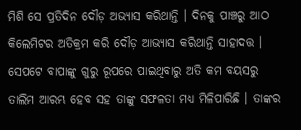ମିଶି ସେ ପ୍ରତିଦିନ ଦୌଡ଼ ଅଭ୍ୟାସ କରିଥାନ୍ତି । ଦିନକୁ ପାଞ୍ଚରୁ ଆଠ କିଲେମିଟର ଅତିକ୍ରମ କରି ଦୌଡ଼ ଆଭ୍ୟାସ କରିଥାନ୍ତି ସାହାଦତ୍ତ । ସେପଟେ ବାପାଙ୍କୁ ଗୁରୁ ରୂପରେ ପାଇଥିବାରୁ ଅତି କମ ବୟସରୁ ତାଲିମ ଆରମ୍ଭ ହେବ ସହ ତାଙ୍କୁ ସଫଳତା ମଧ୍ୟ ମିଳିପାରିଛି । ତାଙ୍କର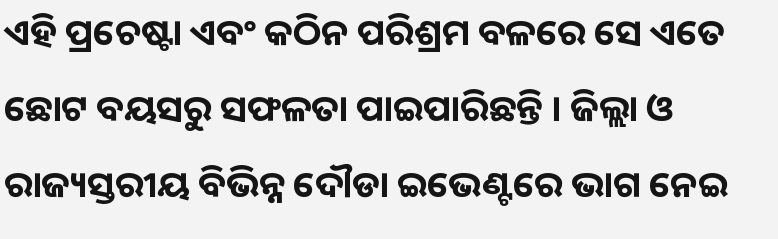ଏହି ପ୍ରଚେଷ୍ଟା ଏବଂ କଠିନ ପରିଶ୍ରମ ବଳରେ ସେ ଏତେ ଛୋଟ ବୟସରୁ ସଫଳତା ପାଇପାରିଛନ୍ତି । ଜିଲ୍ଲା ଓ ରାଜ୍ୟସ୍ତରୀୟ ବିଭିନ୍ନ ଦୌଡା ଇଭେଣ୍ଟରେ ଭାଗ ନେଇ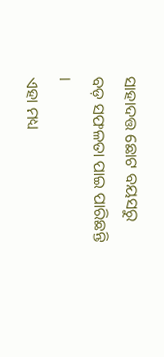ସାହାଦତ୍ତ ଛୋଟ ବୟସରୁ ବଡ଼ ସଫଳତା ପାଇ ପାରିଛନ୍ତି ।
ଏହା ମଧ୍ୟ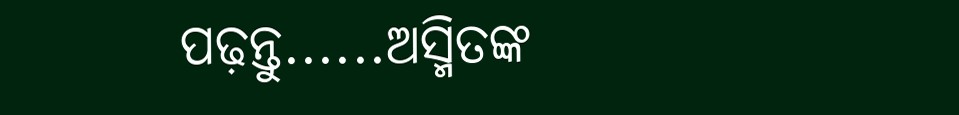ପଢ଼ନ୍ତୁ......ଅସ୍ମିତଙ୍କ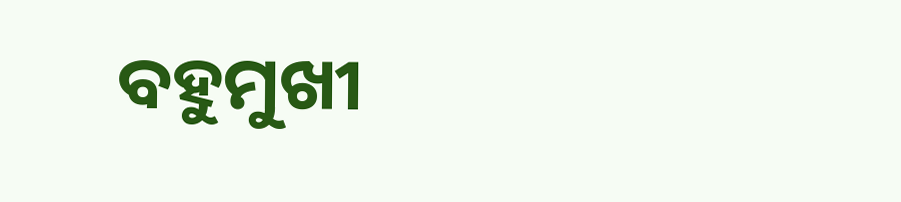ବହୁମୁଖୀ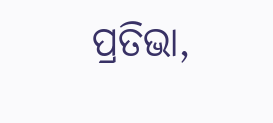ପ୍ରତିଭା,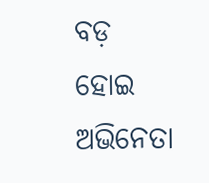ବଡ଼ ହୋଇ ଅଭିନେତା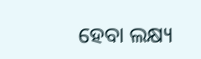ହେବା ଲକ୍ଷ୍ୟ